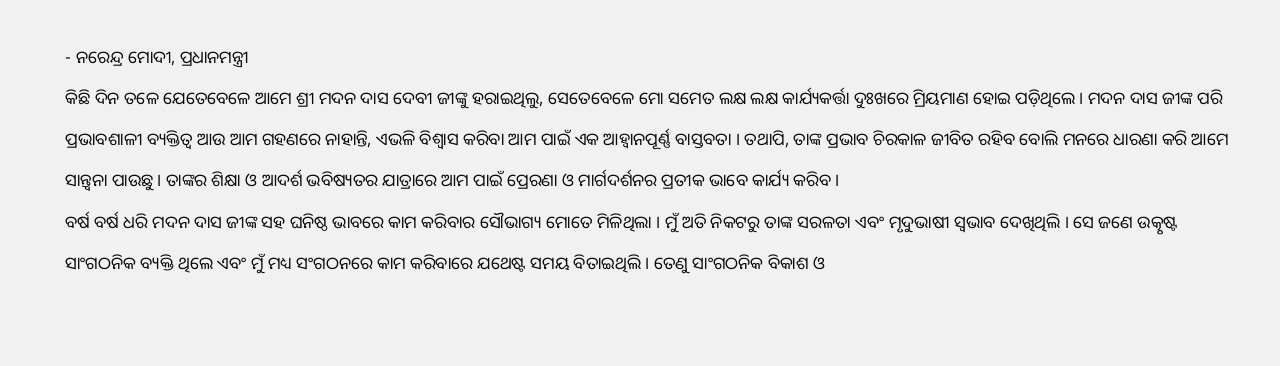- ନରେନ୍ଦ୍ର ମୋଦୀ, ପ୍ରଧାନମନ୍ତ୍ରୀ
କିଛି ଦିନ ତଳେ ଯେତେବେଳେ ଆମେ ଶ୍ରୀ ମଦନ ଦାସ ଦେବୀ ଜୀଙ୍କୁ ହରାଇଥିଲୁ, ସେତେବେଳେ ମୋ ସମେତ ଲକ୍ଷ ଲକ୍ଷ କାର୍ଯ୍ୟକର୍ତ୍ତା ଦୁଃଖରେ ମ୍ରିୟମାଣ ହୋଇ ପଡ଼ିଥିଲେ। ମଦନ ଦାସ ଜୀଙ୍କ ପରି ପ୍ରଭାବଶାଳୀ ବ୍ୟକ୍ତିତ୍ୱ ଆଉ ଆମ ଗହଣରେ ନାହାନ୍ତି, ଏଭଳି ବିଶ୍ୱାସ କରିବା ଆମ ପାଇଁ ଏକ ଆହ୍ୱାନପୂର୍ଣ୍ଣ ବାସ୍ତବତା । ତଥାପି, ତାଙ୍କ ପ୍ରଭାବ ଚିରକାଳ ଜୀବିତ ରହିବ ବୋଲି ମନରେ ଧାରଣା କରି ଆମେ ସାନ୍ତ୍ୱନା ପାଉଛୁ । ତାଙ୍କର ଶିକ୍ଷା ଓ ଆଦର୍ଶ ଭବିଷ୍ୟତର ଯାତ୍ରାରେ ଆମ ପାଇଁ ପ୍ରେରଣା ଓ ମାର୍ଗଦର୍ଶନର ପ୍ରତୀକ ଭାବେ କାର୍ଯ୍ୟ କରିବ ।
ବର୍ଷ ବର୍ଷ ଧରି ମଦନ ଦାସ ଜୀଙ୍କ ସହ ଘନିଷ୍ଠ ଭାବରେ କାମ କରିବାର ସୌଭାଗ୍ୟ ମୋତେ ମିଳିଥିଲା । ମୁଁ ଅତି ନିକଟରୁ ତାଙ୍କ ସରଳତା ଏବଂ ମୃଦୁଭାଷୀ ସ୍ୱଭାବ ଦେଖିଥିଲି । ସେ ଜଣେ ଉତ୍କୃଷ୍ଟ ସାଂଗଠନିକ ବ୍ୟକ୍ତି ଥିଲେ ଏବଂ ମୁଁ ମଧ୍ୟ ସଂଗଠନରେ କାମ କରିବାରେ ଯଥେଷ୍ଟ ସମୟ ବିତାଇଥିଲି । ତେଣୁ ସାଂଗଠନିକ ବିକାଶ ଓ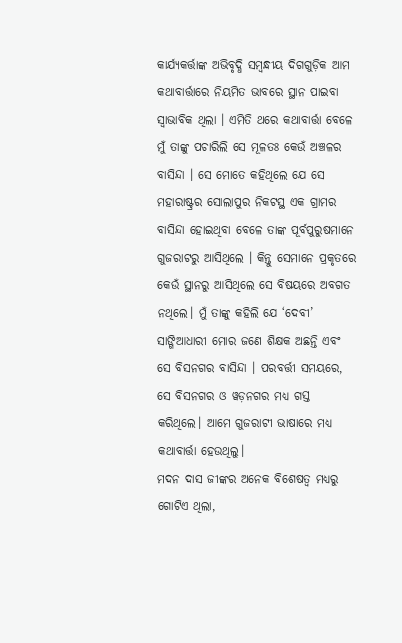କାର୍ଯ୍ୟକର୍ତ୍ତାଙ୍କ ଅଭିବୃଦ୍ଧି ସମ୍ବନ୍ଧୀୟ ଦିଗଗୁଡ଼ିକ ଆମ କଥାବାର୍ତ୍ତାରେ ନିୟମିତ ଭାବରେ ସ୍ଥାନ ପାଇବା ସ୍ୱାଭାବିକ ଥିଲା । ଏମିତି ଥରେ କଥାବାର୍ତ୍ତା ବେଳେ ମୁଁ ତାଙ୍କୁ ପଚାରିଲି ସେ ମୂଳତଃ କେଉଁ ଅଞ୍ଚଳର ବାସିନ୍ଦା । ସେ ମୋତେ କହିଥିଲେ ଯେ ସେ ମହାରାଷ୍ଟ୍ରର ସୋଲାପୁର ନିକଟସ୍ଥ ଏକ ଗ୍ରାମର ବାସିନ୍ଦା ହୋଇଥିବା ବେଳେ ତାଙ୍କ ପୂର୍ବପୁରୁଷମାନେ ଗୁଜରାଟରୁ ଆସିଥିଲେ । କିନ୍ତୁ ସେମାନେ ପ୍ରକୃତରେ କେଉଁ ସ୍ଥାନରୁ ଆସିଥିଲେ ସେ ବିଷୟରେ ଅବଗତ ନଥିଲେ। ମୁଁ ତାଙ୍କୁ କହିଲି ଯେ ‘ଦେବୀ’ ସାଙ୍ଗିଆଧାରୀ ମୋର ଜଣେ ଶିକ୍ଷକ ଅଛନ୍ତି ଏବଂ ସେ ବିସନଗର ବାସିନ୍ଦା । ପରବର୍ତ୍ତୀ ସମୟରେ, ସେ ବିସନଗର ଓ ୱଡ଼ନଗର ମଧ୍ୟ ଗସ୍ତ କରିଥିଲେ। ଆମେ ଗୁଜରାଟୀ ଭାଷାରେ ମଧ୍ୟ କଥାବାର୍ତ୍ତା ହେଉଥିଲୁ।
ମଦନ ଦାସ ଜୀଙ୍କର ଅନେକ ବିଶେଷତ୍ୱ ମଧ୍ୟରୁ ଗୋଟିଏ ଥିଲା,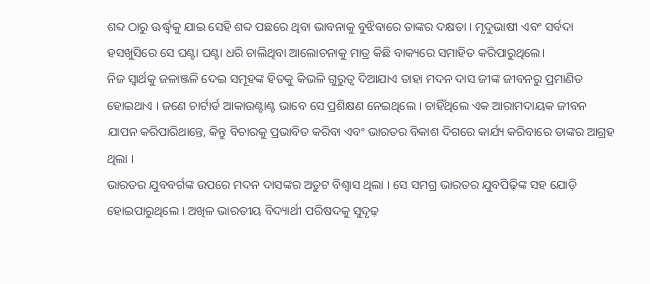ଶବ୍ଦ ଠାରୁ ଊର୍ଦ୍ଧ୍ୱକୁ ଯାଇ ସେହି ଶବ୍ଦ ପଛରେ ଥିବା ଭାବନାକୁ ବୁଝିବାରେ ତାଙ୍କର ଦକ୍ଷତା । ମୃଦୁଭାଷୀ ଏବଂ ସର୍ବଦା ହସଖୁସିରେ ସେ ଘଣ୍ଟା ଘଣ୍ଟା ଧରି ଚାଲିଥିବା ଆଲୋଚନାକୁ ମାତ୍ର କିଛି ବାକ୍ୟରେ ସମାହିତ କରିପାରୁଥିଲେ।
ନିଜ ସ୍ୱାର୍ଥକୁ ଜଳାଞ୍ଜଳି ଦେଇ ସମୂହଙ୍କ ହିତକୁ କିଭଳି ଗୁରୁତ୍ୱ ଦିଆଯାଏ ତାହା ମଦନ ଦାସ ଜୀଙ୍କ ଜୀବନରୁ ପ୍ରମାଣିତ ହୋଇଥାଏ । ଜଣେ ଚାର୍ଟାର୍ଡ ଆକାଉଣ୍ଟାଣ୍ଟ ଭାବେ ସେ ପ୍ରଶିକ୍ଷଣ ନେଇଥିଲେ । ଚାହିଁଥିଲେ ଏକ ଆରାମଦାୟକ ଜୀବନ ଯାପନ କରିପାରିଥାନ୍ତେ, କିନ୍ତୁ ବିଚାରକୁ ପ୍ରଭାବିତ କରିବା ଏବଂ ଭାରତର ବିକାଶ ଦିଗରେ କାର୍ଯ୍ୟ କରିବାରେ ତାଙ୍କର ଆଗ୍ରହ ଥିଲା ।
ଭାରତର ଯୁବବର୍ଗଙ୍କ ଉପରେ ମଦନ ଦାସଙ୍କର ଅତୁଟ ବିଶ୍ୱାସ ଥିଲା । ସେ ସମଗ୍ର ଭାରତର ଯୁବପିଢ଼ିଙ୍କ ସହ ଯୋଡ଼ି ହୋଇପାରୁଥିଲେ । ଅଖିଳ ଭାରତୀୟ ବିଦ୍ୟାର୍ଥୀ ପରିଷଦକୁ ସୁଦୃଢ଼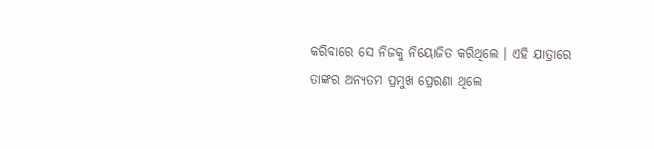କରିବାରେ ସେ ନିଜକୁ ନିୟୋଜିତ କରିଥିଲେ । ଏହି ଯାତ୍ରାରେ ତାଙ୍କର ଅନ୍ୟତମ ପ୍ରମୁଖ ପ୍ରେରଣା ଥିଲେ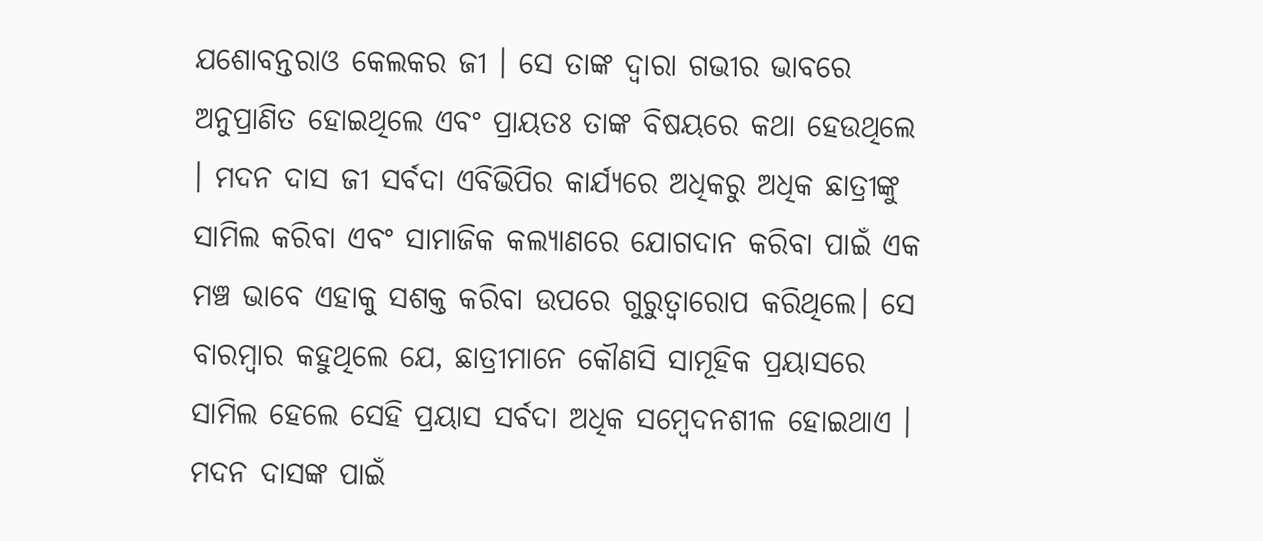ଯଶୋବନ୍ତରାଓ କେଲକର ଜୀ । ସେ ତାଙ୍କ ଦ୍ୱାରା ଗଭୀର ଭାବରେ ଅନୁପ୍ରାଣିତ ହୋଇଥିଲେ ଏବଂ ପ୍ରାୟତଃ ତାଙ୍କ ବିଷୟରେ କଥା ହେଉଥିଲେ । ମଦନ ଦାସ ଜୀ ସର୍ବଦା ଏବିଭିପିର କାର୍ଯ୍ୟରେ ଅଧିକରୁ ଅଧିକ ଛାତ୍ରୀଙ୍କୁ ସାମିଲ କରିବା ଏବଂ ସାମାଜିକ କଲ୍ୟାଣରେ ଯୋଗଦାନ କରିବା ପାଇଁ ଏକ ମଞ୍ଚ ଭାବେ ଏହାକୁ ସଶକ୍ତ କରିବା ଉପରେ ଗୁରୁତ୍ୱାରୋପ କରିଥିଲେ। ସେ ବାରମ୍ବାର କହୁଥିଲେ ଯେ, ଛାତ୍ରୀମାନେ କୌଣସି ସାମୂହିକ ପ୍ରୟାସରେ ସାମିଲ ହେଲେ ସେହି ପ୍ରୟାସ ସର୍ବଦା ଅଧିକ ସମ୍ବେଦନଶୀଳ ହୋଇଥାଏ । ମଦନ ଦାସଙ୍କ ପାଇଁ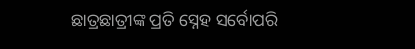ଛାତ୍ରଛାତ୍ରୀଙ୍କ ପ୍ରତି ସ୍ନେହ ସର୍ବୋପରି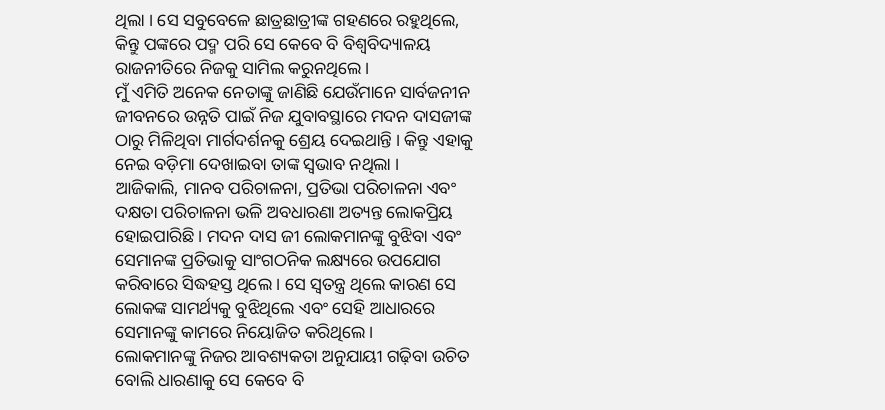ଥିଲା । ସେ ସବୁବେଳେ ଛାତ୍ରଛାତ୍ରୀଙ୍କ ଗହଣରେ ରହୁଥିଲେ, କିନ୍ତୁ ପଙ୍କରେ ପଦ୍ମ ପରି ସେ କେବେ ବି ବିଶ୍ୱବିଦ୍ୟାଳୟ ରାଜନୀତିରେ ନିଜକୁ ସାମିଲ କରୁନଥିଲେ ।
ମୁଁ ଏମିତି ଅନେକ ନେତାଙ୍କୁ ଜାଣିଛି ଯେଉଁମାନେ ସାର୍ବଜନୀନ ଜୀବନରେ ଉନ୍ନତି ପାଇଁ ନିଜ ଯୁବାବସ୍ଥାରେ ମଦନ ଦାସଜୀଙ୍କ ଠାରୁ ମିଳିଥିବା ମାର୍ଗଦର୍ଶନକୁ ଶ୍ରେୟ ଦେଇଥାନ୍ତି । କିନ୍ତୁ ଏହାକୁ ନେଇ ବଡ଼ିମା ଦେଖାଇବା ତାଙ୍କ ସ୍ୱଭାବ ନଥିଲା ।
ଆଜିକାଲି, ମାନବ ପରିଚାଳନା, ପ୍ରତିଭା ପରିଚାଳନା ଏବଂ ଦକ୍ଷତା ପରିଚାଳନା ଭଳି ଅବଧାରଣା ଅତ୍ୟନ୍ତ ଲୋକପ୍ରିୟ ହୋଇପାରିଛି । ମଦନ ଦାସ ଜୀ ଲୋକମାନଙ୍କୁ ବୁଝିବା ଏବଂ ସେମାନଙ୍କ ପ୍ରତିଭାକୁ ସାଂଗଠନିକ ଲକ୍ଷ୍ୟରେ ଉପଯୋଗ କରିବାରେ ସିଦ୍ଧହସ୍ତ ଥିଲେ । ସେ ସ୍ୱତନ୍ତ୍ର ଥିଲେ କାରଣ ସେ ଲୋକଙ୍କ ସାମର୍ଥ୍ୟକୁ ବୁଝିଥିଲେ ଏବଂ ସେହି ଆଧାରରେ ସେମାନଙ୍କୁ କାମରେ ନିୟୋଜିତ କରିଥିଲେ ।
ଲୋକମାନଙ୍କୁ ନିଜର ଆବଶ୍ୟକତା ଅନୁଯାୟୀ ଗଢ଼ିବା ଉଚିତ ବୋଲି ଧାରଣାକୁ ସେ କେବେ ବି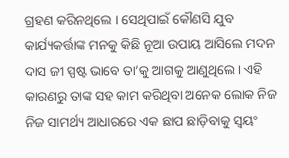ଗ୍ରହଣ କରିନଥିଲେ । ସେଥିପାଇଁ କୌଣସି ଯୁବ କାର୍ଯ୍ୟକର୍ତ୍ତାଙ୍କ ମନକୁ କିଛି ନୂଆ ଉପାୟ ଆସିଲେ ମଦନ ଦାସ ଜୀ ସ୍ପଷ୍ଟ ଭାବେ ତା’କୁ ଆଗକୁ ଆଣୁଥିଲେ। ଏହି କାରଣରୁ ତାଙ୍କ ସହ କାମ କରିଥିବା ଅନେକ ଲୋକ ନିଜ ନିଜ ସାମର୍ଥ୍ୟ ଆଧାରରେ ଏକ ଛାପ ଛାଡ଼ିବାକୁ ସ୍ୱୟଂ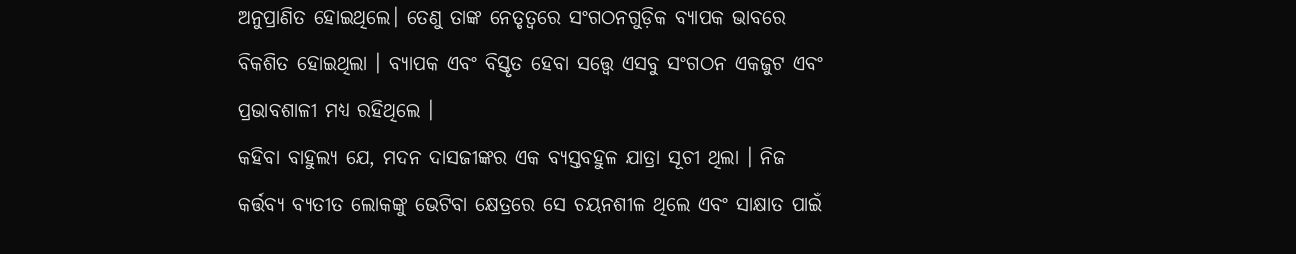ଅନୁପ୍ରାଣିତ ହୋଇଥିଲେ। ତେଣୁ ତାଙ୍କ ନେତୃତ୍ୱରେ ସଂଗଠନଗୁଡ଼ିକ ବ୍ୟାପକ ଭାବରେ ବିକଶିତ ହୋଇଥିଲା । ବ୍ୟାପକ ଏବଂ ବିସ୍ତୃତ ହେବା ସତ୍ତ୍ୱେ ଏସବୁ ସଂଗଠନ ଏକଜୁଟ ଏବଂ ପ୍ରଭାବଶାଳୀ ମଧ୍ୟ ରହିଥିଲେ ।
କହିବା ବାହୁଲ୍ୟ ଯେ, ମଦନ ଦାସଜୀଙ୍କର ଏକ ବ୍ୟସ୍ତବହୁଳ ଯାତ୍ରା ସୂଚୀ ଥିଲା । ନିଜ କର୍ତ୍ତବ୍ୟ ବ୍ୟତୀତ ଲୋକଙ୍କୁ ଭେଟିବା କ୍ଷେତ୍ରରେ ସେ ଚୟନଶୀଳ ଥିଲେ ଏବଂ ସାକ୍ଷାତ ପାଇଁ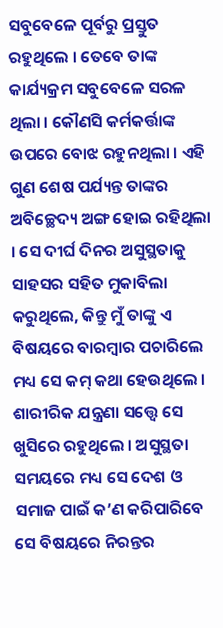ସବୁବେଳେ ପୂର୍ବରୁ ପ୍ରସ୍ତୁତ ରହୁଥିଲେ । ତେବେ ତାଙ୍କ କାର୍ଯ୍ୟକ୍ରମ ସବୁବେଳେ ସରଳ ଥିଲା । କୌଣସି କର୍ମକର୍ତ୍ତାଙ୍କ ଉପରେ ବୋଝ ରହୁନଥିଲା । ଏହି ଗୁଣ ଶେଷ ପର୍ଯ୍ୟନ୍ତ ତାଙ୍କର ଅବିଚ୍ଛେଦ୍ୟ ଅଙ୍ଗ ହୋଇ ରହିଥିଲା । ସେ ଦୀର୍ଘ ଦିନର ଅସୁସ୍ଥତାକୁ ସାହସର ସହିତ ମୁକାବିଲା କରୁଥିଲେ, କିନ୍ତୁ ମୁଁ ତାଙ୍କୁ ଏ ବିଷୟରେ ବାରମ୍ବାର ପଚାରିଲେ ମଧ୍ୟ ସେ କମ୍ କଥା ହେଉଥିଲେ । ଶାରୀରିକ ଯନ୍ତ୍ରଣା ସତ୍ତ୍ୱେ ସେ ଖୁସିରେ ରହୁଥିଲେ । ଅସୁସ୍ଥତା ସମୟରେ ମଧ୍ୟ ସେ ଦେଶ ଓ ସମାଜ ପାଇଁ କ’ଣ କରିପାରିବେ ସେ ବିଷୟରେ ନିରନ୍ତର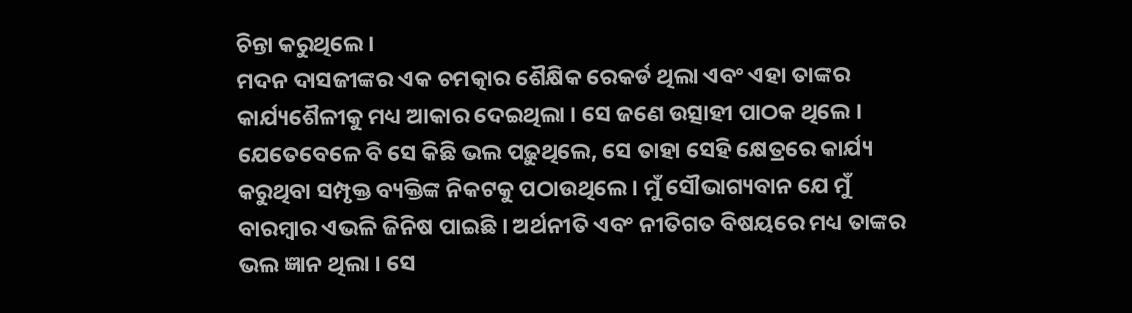ଚିନ୍ତା କରୁଥିଲେ ।
ମଦନ ଦାସଜୀଙ୍କର ଏକ ଚମତ୍କାର ଶୈକ୍ଷିକ ରେକର୍ଡ ଥିଲା ଏବଂ ଏହା ତାଙ୍କର କାର୍ଯ୍ୟଶୈଳୀକୁ ମଧ୍ୟ ଆକାର ଦେଇଥିଲା । ସେ ଜଣେ ଉତ୍ସାହୀ ପାଠକ ଥିଲେ । ଯେତେବେଳେ ବି ସେ କିଛି ଭଲ ପଢ଼ୁଥିଲେ, ସେ ତାହା ସେହି କ୍ଷେତ୍ରରେ କାର୍ଯ୍ୟ କରୁଥିବା ସମ୍ପୃକ୍ତ ବ୍ୟକ୍ତିଙ୍କ ନିକଟକୁ ପଠାଉଥିଲେ । ମୁଁ ସୌଭାଗ୍ୟବାନ ଯେ ମୁଁ ବାରମ୍ବାର ଏଭଳି ଜିନିଷ ପାଇଛି । ଅର୍ଥନୀତି ଏବଂ ନୀତିଗତ ବିଷୟରେ ମଧ୍ୟ ତାଙ୍କର ଭଲ ଜ୍ଞାନ ଥିଲା । ସେ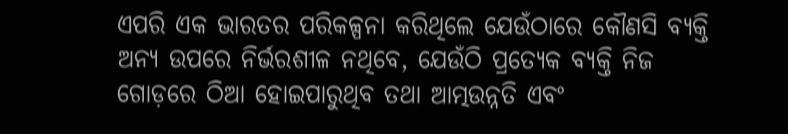ଏପରି ଏକ ଭାରତର ପରିକଳ୍ପନା କରିଥିଲେ ଯେଉଁଠାରେ କୌଣସି ବ୍ୟକ୍ତି ଅନ୍ୟ ଉପରେ ନିର୍ଭରଶୀଳ ନଥିବେ, ଯେଉଁଠି ପ୍ରତ୍ୟେକ ବ୍ୟକ୍ତି ନିଜ ଗୋଡ଼ରେ ଠିଆ ହୋଇପାରୁଥିବ ତଥା ଆତ୍ମଉନ୍ନତି ଏବଂ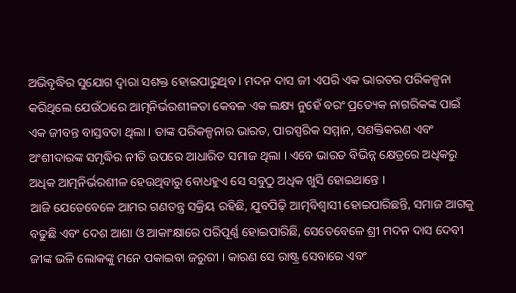ଅଭିବୃଦ୍ଧିର ସୁଯୋଗ ଦ୍ୱାରା ସଶକ୍ତ ହୋଇପାରୁଥିବ । ମଦନ ଦାସ ଜୀ ଏପରି ଏକ ଭାରତର ପରିକଳ୍ପନା କରିଥିଲେ ଯେଉଁଠାରେ ଆତ୍ମନିର୍ଭରଶୀଳତା କେବଳ ଏକ ଲକ୍ଷ୍ୟ ନୁହେଁ ବରଂ ପ୍ରତ୍ୟେକ ନାଗରିକଙ୍କ ପାଇଁ ଏକ ଜୀବନ୍ତ ବାସ୍ତବତା ଥିଲା । ତାଙ୍କ ପରିକଳ୍ପନାର ଭାରତ, ପାରସ୍ପରିକ ସମ୍ମାନ, ସଶକ୍ତିକରଣ ଏବଂ ଅଂଶୀଦାରଙ୍କ ସମୃଦ୍ଧିର ନୀତି ଉପରେ ଆଧାରିତ ସମାଜ ଥିଲା । ଏବେ ଭାରତ ବିଭିନ୍ନ କ୍ଷେତ୍ରରେ ଅଧିକରୁ ଅଧିକ ଆତ୍ମନିର୍ଭରଶୀଳ ହେଉଥିବାରୁ ବୋଧହୁଏ ସେ ସବୁଠୁ ଅଧିକ ଖୁସି ହୋଇଥାନ୍ତେ ।
ଆଜି ଯେତେବେଳେ ଆମର ଗଣତନ୍ତ୍ର ସକ୍ରିୟ ରହିଛି, ଯୁବପିଢ଼ି ଆତ୍ମବିଶ୍ୱାସୀ ହୋଇପାରିଛନ୍ତି, ସମାଜ ଆଗକୁ ବଢୁଛି ଏବଂ ଦେଶ ଆଶା ଓ ଆକାଂକ୍ଷାରେ ପରିପୂର୍ଣ୍ଣ ହୋଇପାରିଛି, ସେତେବେଳେ ଶ୍ରୀ ମଦନ ଦାସ ଦେବୀ ଜୀଙ୍କ ଭଳି ଲୋକଙ୍କୁ ମନେ ପକାଇବା ଜରୁରୀ । କାରଣ ସେ ରାଷ୍ଟ୍ର ସେବାରେ ଏବଂ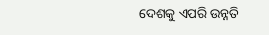ଦେଶକୁ ଏପରି ଉନ୍ନତି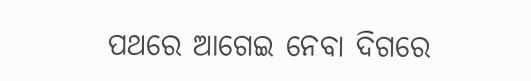ପଥରେ ଆଗେଇ ନେବା ଦିଗରେ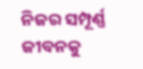ନିଜର ସମ୍ପୂର୍ଣ୍ଣ ଜୀବନକୁ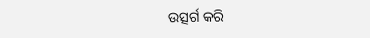ଉତ୍ସର୍ଗ କରି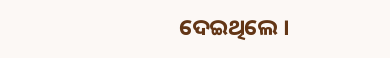ଦେଇଥିଲେ ।